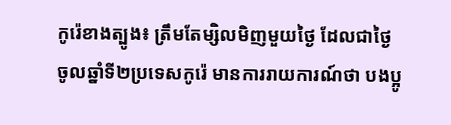កូរ៉េខាងត្បូង៖ ត្រឹមតែម្សិលមិញមួយថ្ងៃ ដែលជាថ្ងៃចូលឆ្នាំទី២ប្រទេសកូរ៉េ មានការរាយការណ៍ថា បងប្អូ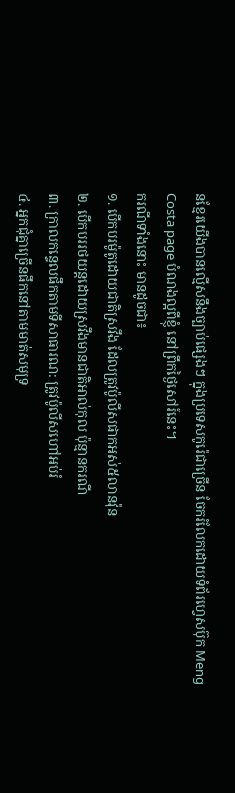នខ្មែរយើងបានល្មើសនឹងច្បាប់ផ្សេងៗ ក្នុងប្រទេសកូរ៉េជាច្រើន ចែករំលែកដោយទំព័រហ្វេសប៊ុក Meng Costa page បំណងល្អពីខ្ញុំ នៅព្រឹកថ្ងៃសៅរ៍នេះ។
ករណីទាំងនោះ មានដូចជា៖
១. បើកបរម៉ូតូដោយជាតិស្រវឹង ដែលត្រូវប៉ូលីសផាកអស់៥លានវ៉ុន
២. បើកបររថយន្តដោយស្រវឹងមានជាតិអាល់កុល ប៉ុន្មានករណី
៣. ក្រាលកន្ទេលផឹកតាមទីសាធារណ: ត្រូវប៉ូលីសហៅអប់រំ
៤. អ្នកជុំគ្នាច្រើនផឹកនៅតាមមាត់សមុទ្រ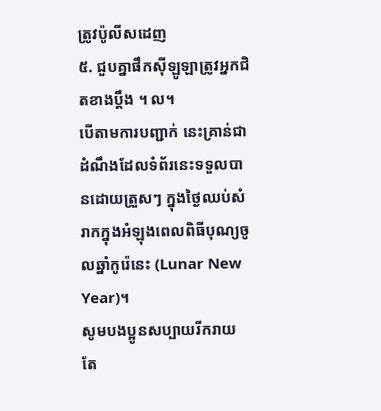ត្រូវប៉ូលីសដេញ
៥. ជួបគ្នាផឹកស៊ីឡូឡាត្រូវអ្នកជិតខាងប្តឹង ។ ល។
បើតាមការបញ្ជាក់ នេះគ្រាន់ជាដំណឹងដែលទំព័រនេះទទួលបានដោយត្រួសៗ ក្នុងថ្ងៃឈប់សំរាកក្នុងអំឡុងពេលពិធីបុណ្យចូលឆ្នាំកូរ៉េនេះ (Lunar New Year)។
សូមបងប្អូនសប្បាយរីករាយ តែ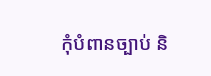កុំបំពានច្បាប់ និ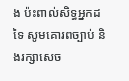ង ប៉ះពាល់សិទ្ធអ្នកដទៃ សូមគោរពច្បាប់ និងរក្សាសេច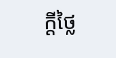ក្តីថ្លៃ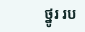ថ្នូរ រប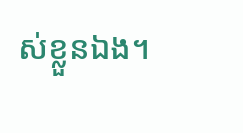ស់ខ្លួនឯង។